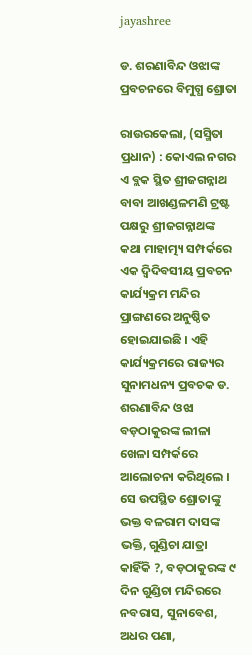jayashree

ଡ. ଶରଣାବିନ୍ଦ ଓଝାଙ୍କ ପ୍ରବଚନରେ ବିମୁଗ୍ଧ ଶ୍ରୋତା

ରାଉରକେଲା, (ସସ୍ମିତା ପ୍ରଧାନ) : କୋଏଲ ନଗର ଏ ବ୍ଲକ ସ୍ଥିତ ଶ୍ରୀଜଗନ୍ନାଥ ବାବା ଆଖଣ୍ଡଳମଣି ଟ୍ରଷ୍ଟ ପକ୍ଷରୁ ଶ୍ରୀଜଗନ୍ନାଥଙ୍କ କଥା ମାହାତ୍ମ୍ୟ ସମ୍ପର୍କରେ ଏକ ଦ୍ୱିଦିବସୀୟ ପ୍ରବଚନ କାର୍ଯ୍ୟକ୍ରମ ମନ୍ଦିର ପ୍ରାଙ୍ଗଣରେ ଅନୁଷ୍ଠିତ ହୋଇଯାଇଛି । ଏହି କାର୍ଯ୍ୟକ୍ରମରେ ରାଜ୍ୟର ସୁନାମଧନ୍ୟ ପ୍ରବଚକ ଡ. ଶରଣାବିନ୍ଦ ଓଝା ବଡ଼ଠାକୁରଙ୍କ ଲୀଳା ଖେଳା ସମ୍ପର୍କରେ ଆଲୋଚନା କରିଥିଲେ । ସେ ଉପସ୍ଥିତ ଶ୍ରୋତାଙ୍କୁ ଭକ୍ତ ବଳରାମ ଦାସଙ୍କ ଭକ୍ତି, ଗୁଣ୍ଡିଚା ଯାତ୍ରା କାହିଁକି ?, ବଡ଼ଠାକୁରଙ୍କ ୯ ଦିନ ଗୁଣ୍ଡିଚା ମନ୍ଦିରରେ ନବରାସ, ସୁନାବେଶ, ଅଧର ପଣା,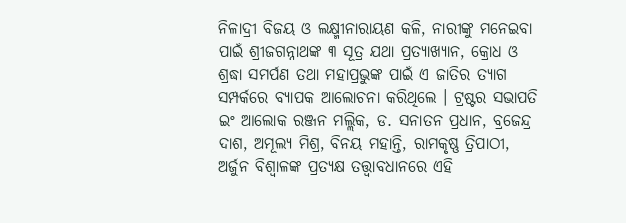ନିଳାଦ୍ରୀ ବିଜୟ ଓ ଲକ୍ଷ୍ମୀନାରାୟଣ କଳି, ନାରୀଙ୍କୁ ମନେଇବା ପାଇଁ ଶ୍ରୀଜଗନ୍ନାଥଙ୍କ ୩ ସୂତ୍ର ଯଥା ପ୍ରତ୍ୟାଖ୍ୟାନ, କ୍ରୋଧ ଓ ଶ୍ରଦ୍ଧା ସମର୍ପଣ ତଥା ମହାପ୍ରଭୁଙ୍କ ପାଇଁ ଏ ଜାତିର ତ୍ୟାଗ ସମ୍ପର୍କରେ ବ୍ୟାପକ ଆଲୋଚନା କରିଥିଲେ । ଟ୍ରଷ୍ଟର ସଭାପତି ଇଂ ଆଲୋକ ରଞ୍ଜନ ମଲ୍ଲିକ, ଡ. ସନାତନ ପ୍ରଧାନ, ବ୍ରଜେନ୍ଦ୍ର ଦାଶ, ଅମୂଲ୍ୟ ମିଶ୍ର, ବିନୟ ମହାନ୍ତି, ରାମକୃଷ୍ଣ ତ୍ରିପାଠୀ, ଅର୍ଜୁନ ବିଶ୍ୱାଳଙ୍କ ପ୍ରତ୍ୟକ୍ଷ ତତ୍ତ୍ଵାବଧାନରେ ଏହି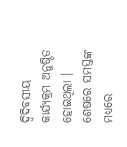ଦ୍ୱିଦିବସୀୟ କାର୍ଯ୍ୟକ୍ରମ ଅନୁଷ୍ଠିତ ହୋଇଥିଲା । ଶେଷରେ ସମସ୍ତଙ୍କ ମଧ୍ୟରେ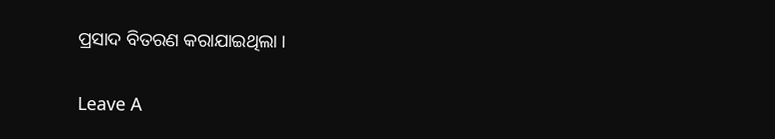ପ୍ରସାଦ ବିତରଣ କରାଯାଇଥିଲା ।

Leave A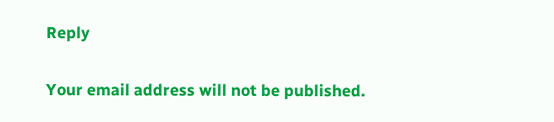Reply

Your email address will not be published.